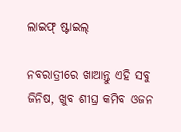ଲାଇଫ୍ ଷ୍ଟାଇଲ୍

ନବରାତ୍ରୀରେ ଖାଆନ୍ତୁ ଏହି ସବୁ ଜିନିଷ, ଖୁବ ଶୀଘ୍ର କମିବ ଓଜନ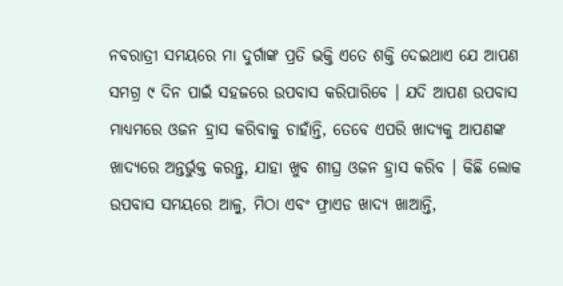ନବରାତ୍ରୀ ସମୟରେ ମା ଦୁର୍ଗାଙ୍କ ପ୍ରତି ଭକ୍ତି ଏତେ ଶକ୍ତି ଦେଇଥାଏ ଯେ ଆପଣ ସମଗ୍ର ୯ ଦିନ ପାଇଁ ସହଜରେ ଉପବାସ କରିପାରିବେ । ଯଦି ଆପଣ ଉପବାସ ମାଧ୍ୟମରେ ଓଜନ ହ୍ରାସ କରିବାକୁ ଚାହାଁନ୍ତି, ତେବେ ଏପରି ଖାଦ୍ୟକୁ ଆପଣଙ୍କ ଖାଦ୍ୟରେ ଅନ୍ତର୍ଭୁକ୍ତ କରନ୍ତୁ, ଯାହା ଖୁବ ଶୀଘ୍ର ଓଜନ ହ୍ରାସ କରିବ । କିଛି ଲୋକ ଉପବାସ ସମୟରେ ଆଳୁ, ମିଠା ଏବଂ ଫ୍ରାଏଡ ଖାଦ୍ୟ ଖାଆନ୍ତି,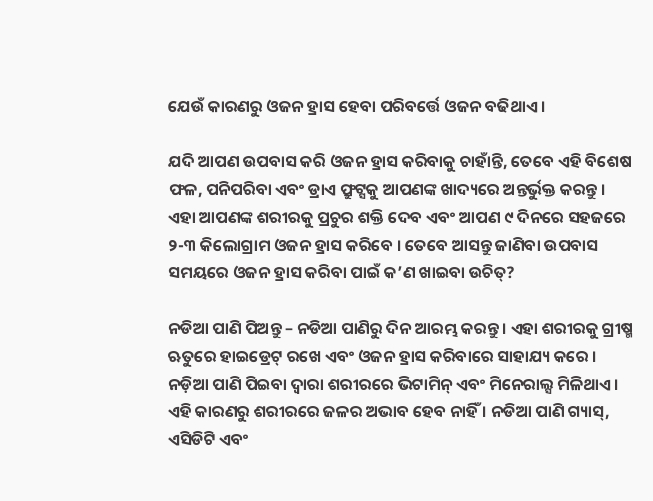ଯେଉଁ କାରଣରୁ ଓଜନ ହ୍ରାସ ହେବା ପରିବର୍ତ୍ତେ ଓଜନ ବଢିଥାଏ ।

ଯଦି ଆପଣ ଉପବାସ କରି ଓଜନ ହ୍ରାସ କରିବାକୁ ଚାହାଁନ୍ତି, ତେବେ ଏହି ବିଶେଷ ଫଳ, ପନିପରିବା ଏବଂ ଡ୍ରାଏ ଫ୍ରୁଟ୍ସକୁ ଆପଣଙ୍କ ଖାଦ୍ୟରେ ଅନ୍ତର୍ଭୁକ୍ତ କରନ୍ତୁ । ଏହା ଆପଣଙ୍କ ଶରୀରକୁ ପ୍ରଚୁର ଶକ୍ତି ଦେବ ଏବଂ ଆପଣ ୯ ଦିନରେ ସହଜରେ ୨-୩ କିଲୋଗ୍ରାମ ଓଜନ ହ୍ରାସ କରିବେ । ତେବେ ଆସନ୍ତୁ ଜାଣିବା ଉପବାସ ସମୟରେ ଓଜନ ହ୍ରାସ କରିବା ପାଇଁ କ’ଣ ଖାଇବା ଉଚିତ୍?

ନଡିଆ ପାଣି ପିଅନ୍ତୁ – ନଡିଆ ପାଣିରୁ ଦିନ ଆରମ୍ଭ କରନ୍ତୁ । ଏହା ଶରୀରକୁ ଗ୍ରୀଷ୍ମ ଋତୁରେ ହାଇଡ୍ରେଟ୍ ରଖେ ଏବଂ ଓଜନ ହ୍ରାସ କରିବାରେ ସାହାଯ୍ୟ କରେ । ନଡ଼ିଆ ପାଣି ପିଇବା ଦ୍ୱାରା ଶରୀରରେ ଭିଟାମିନ୍ ଏବଂ ମିନେରାଲ୍ସ ମିଳିଥାଏ । ଏହି କାରଣରୁ ଶରୀରରେ ଜଳର ଅଭାବ ହେବ ନାହିଁ । ନଡିଆ ପାଣି ଗ୍ୟାସ୍, ଏସିଡିଟି ଏବଂ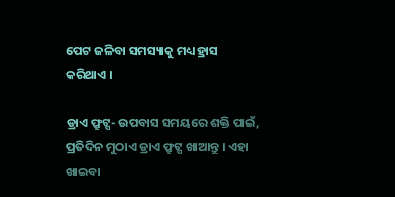ପେଟ ଜଳିବା ସମସ୍ୟାକୁ ମଧ୍ୟ ହ୍ରାସ କରିଥାଏ ।

ଡ୍ରାଏ ଫ୍ରୁଟ୍ସ- ଉପବାସ ସମୟରେ ଶକ୍ତି ପାଇଁ, ପ୍ରତିଦିନ ମୁଠାଏ ଡ୍ରାଏ ଫ୍ରୁଟ୍ସ ଖାଆନ୍ତୁ । ଏହା ଖାଇବା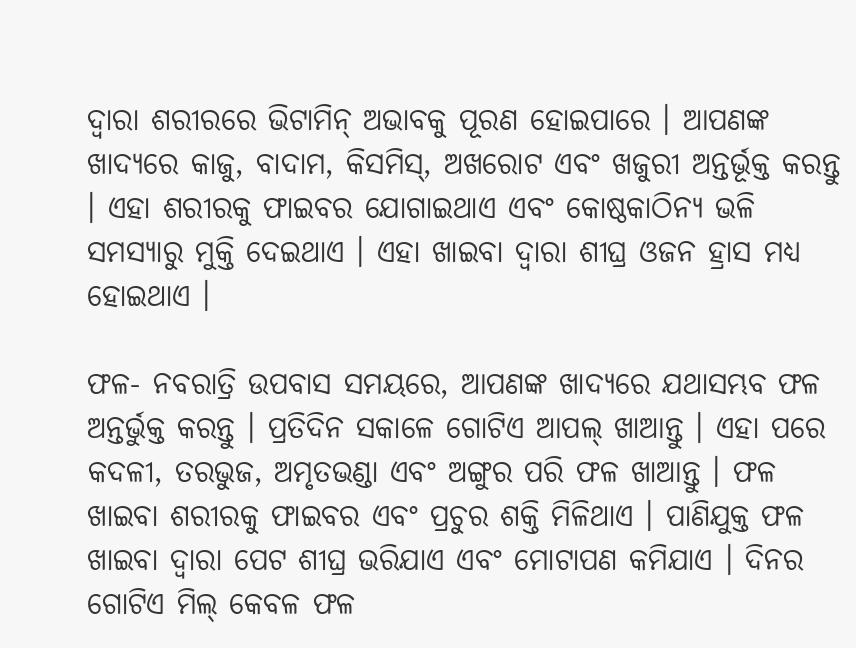ଦ୍ୱାରା ଶରୀରରେ ଭିଟାମିନ୍ ଅଭାବକୁ ପୂରଣ ହୋଇପାରେ । ଆପଣଙ୍କ ଖାଦ୍ୟରେ କାଜୁ, ବାଦାମ, କିସମିସ୍, ଅଖରୋଟ ଏବଂ ଖଜୁରୀ ଅନ୍ତର୍ଭୂକ୍ତ କରନ୍ତୁ । ଏହା ଶରୀରକୁ ଫାଇବର ଯୋଗାଇଥାଏ ଏବଂ କୋଷ୍ଠକାଠିନ୍ୟ ଭଳି ସମସ୍ୟାରୁ ମୁକ୍ତି ଦେଇଥାଏ । ଏହା ଖାଇବା ଦ୍ୱାରା ଶୀଘ୍ର ଓଜନ ହ୍ରାସ ମଧ୍ୟ ହୋଇଥାଏ ।

ଫଳ- ନବରାତ୍ରି ଉପବାସ ସମୟରେ, ଆପଣଙ୍କ ଖାଦ୍ୟରେ ଯଥାସମ୍ଭବ ଫଳ ଅନ୍ତର୍ଭୁକ୍ତ କରନ୍ତୁ । ପ୍ରତିଦିନ ସକାଳେ ଗୋଟିଏ ଆପଲ୍ ଖାଆନ୍ତୁ । ଏହା ପରେ କଦଳୀ, ତରଭୁଜ, ଅମୃତଭଣ୍ଡା ଏବଂ ଅଙ୍ଗୁର ପରି ଫଳ ଖାଆନ୍ତୁ । ଫଳ ଖାଇବା ଶରୀରକୁ ଫାଇବର ଏବଂ ପ୍ରଚୁର ଶକ୍ତି ମିଳିଥାଏ । ପାଣିଯୁକ୍ତ ଫଳ ଖାଇବା ଦ୍ୱାରା ପେଟ ଶୀଘ୍ର ଭରିଯାଏ ଏବଂ ମୋଟାପଣ କମିଯାଏ । ଦିନର ଗୋଟିଏ ମିଲ୍ କେବଳ ଫଳ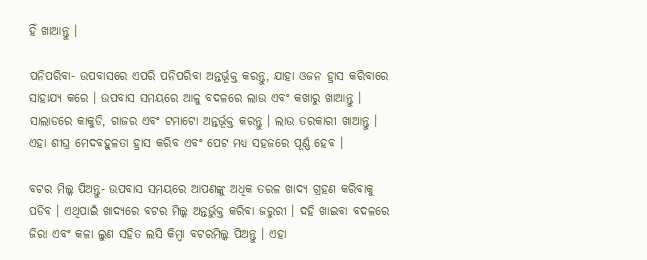ହିଁ ଖାଆନ୍ତୁ ।

ପନିପରିବା- ଉପବାସରେ ଏପରି ପନିପରିବା ଅନ୍ତର୍ଭୂକ୍ତ କରନ୍ତୁ, ଯାହା ଓଜନ ହ୍ରାସ କରିବାରେ ସାହାଯ୍ୟ କରେ । ଉପବାସ ସମୟରେ ଆଳୁ ବଦଳରେ ଲାଉ ଏବଂ କଖାରୁ ଖାଆନ୍ତୁ । ସାଲାଡରେ କାକୁଡି, ଗାଜର ଏବଂ ଟମାଟୋ ଅନ୍ତର୍ଭୂକ୍ତ କରନ୍ତୁ । ଲାଉ ତରକାରୀ ଖାଆନ୍ତୁ । ଏହା ଶୀଘ୍ର ମେଦବହୁଳତା ହ୍ରାସ କରିବ ଏବଂ ପେଟ ମଧ୍ୟ ସହଜରେ ପୂର୍ଣ୍ଣ ହେବ ।

ବଟର ମିଲ୍କ ପିଅନ୍ତୁ- ଉପବାସ ସମୟରେ ଆପଣଙ୍କୁ ଅଧିକ ତରଳ ଖାଦ୍ୟ ଗ୍ରହଣ କରିବାକୁ ପଡିବ । ଏଥିପାଇଁ ଖାଦ୍ୟରେ ବଟର ମିଲ୍କ ଅନ୍ତର୍ଭୁକ୍ତ କରିବା ଜରୁରୀ । ଦହି ଖାଇବା ବଦଳରେ ଜିରା ଏବଂ କଳା ଲୁଣ ସହିତ ଲସି କିମ୍ବା ବଟରମିଲ୍କ ପିଅନ୍ତୁ । ଏହା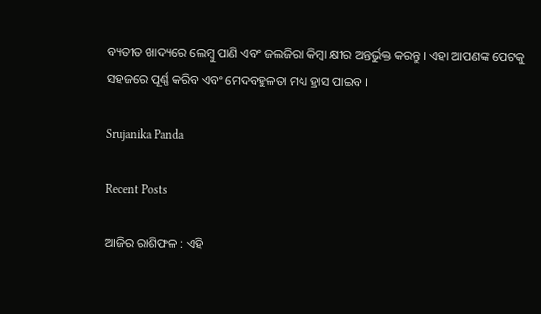ବ୍ୟତୀତ ଖାଦ୍ୟରେ ଲେମ୍ବୁ ପାଣି ଏବଂ ଜଲଜିରା କିମ୍ବା କ୍ଷୀର ଅନ୍ତର୍ଭୁକ୍ତ କରନ୍ତୁ । ଏହା ଆପଣଙ୍କ ପେଟକୁ ସହଜରେ ପୂର୍ଣ୍ଣ କରିବ ଏବଂ ମେଦବହୁଳତା ମଧ୍ୟ ହ୍ରାସ ପାଇବ ।

Srujanika Panda

Recent Posts

ଆଜିର ରାଶିଫଳ : ଏହି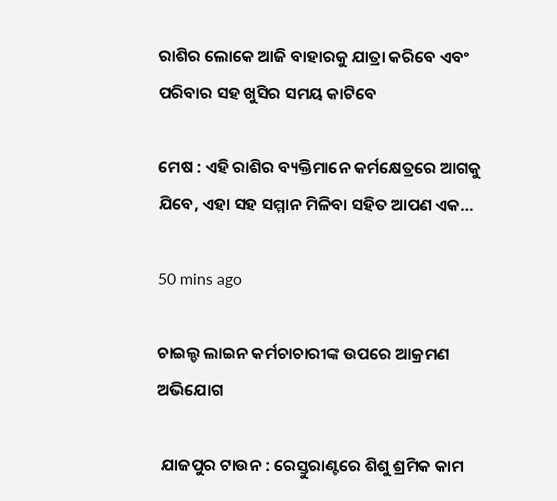ରାଶିର ଲୋକେ ଆଜି ବାହାରକୁ ଯାତ୍ରା କରିବେ ଏବଂ ପରିବାର ସହ ଖୁସିର ସମୟ କାଟିବେ

ମେଷ : ଏହି ରାଶିର ବ୍ୟକ୍ତିମାନେ କର୍ମକ୍ଷେତ୍ରରେ ଆଗକୁ ଯିବେ, ଏହା ସହ ସମ୍ମାନ ମିଳିବା ସହିତ ଆପଣ ଏକ…

50 mins ago

ଚାଇଲ୍ଡ ଲାଇନ କର୍ମଚାଚାରୀଙ୍କ ଉପରେ ଆକ୍ରମଣ ଅଭିଯୋଗ

 ଯାଜପୁର ଟାଉନ : ରେସ୍ତୁରାଣ୍ଟରେ ଶିଶୁ ଶ୍ରମିକ କାମ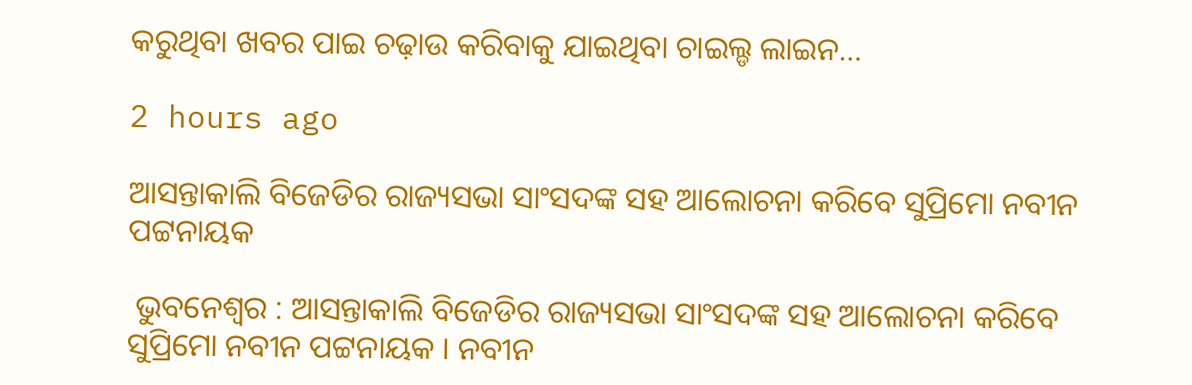କରୁଥିବା ଖବର ପାଇ ଚଢ଼ାଉ କରିବାକୁ ଯାଇଥିବା ଚାଇଲ୍ଡ ଲାଇନ…

2 hours ago

ଆସନ୍ତାକାଲି ବିଜେଡିର ରାଜ୍ୟସଭା ସାଂସଦଙ୍କ ସହ ଆଲୋଚନା କରିବେ ସୁପ୍ରିମୋ ନବୀନ ପଟ୍ଟନାୟକ

 ଭୁବନେଶ୍ବର : ଆସନ୍ତାକାଲି ବିଜେଡିର ରାଜ୍ୟସଭା ସାଂସଦଙ୍କ ସହ ଆଲୋଚନା କରିବେ ସୁପ୍ରିମୋ ନବୀନ ପଟ୍ଟନାୟକ । ନବୀନ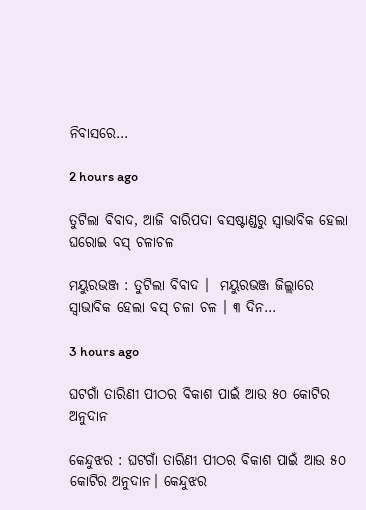ନିବାସରେ…

2 hours ago

ତୁଟିଲା ବିବାଦ, ଆଜି ବାରିପଦା ବସଷ୍ଟାଣ୍ଡରୁ ସ୍ବାଭାବିକ ହେଲା ଘରୋଇ ବସ୍ ଚଳାଚଳ

ମୟୁରଭଞ୍ଜ : ତୁଟିଲା ବିବାଦ ।  ମୟୁରଭଞ୍ଜ ଜିଲ୍ଲାରେ ସ୍ବାଭାବିକ ହେଲା ବସ୍ ଚଳା ଚଳ । ୩ ଦିନ…

3 hours ago

ଘଟଗାଁ ତାରିଣୀ ପୀଠର ବିକାଶ ପାଇଁ ଆଉ ୫୦ କୋଟିର ଅନୁଦାନ

କେନ୍ଦୁଝର : ଘଟଗାଁ ତାରିଣୀ ପୀଠର ବିକାଶ ପାଇଁ ଆଉ ୫୦ କୋଟିର ଅନୁଦାନ। କେନ୍ଦୁଝର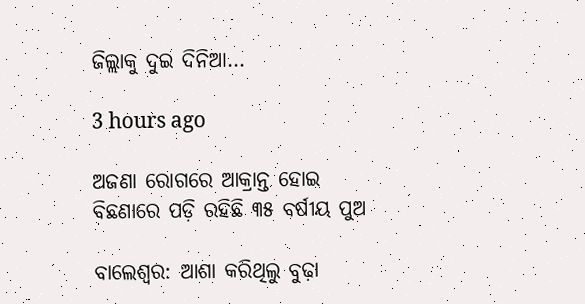ଜିଲ୍ଲାକୁ ଦୁଇ ଦିନିଆ…

3 hours ago

ଅଜଣା ରୋଗରେ ଆକ୍ରାନ୍ତ ହୋଇ ବିଛଣାରେ ପଡ଼ି ରହିଛି ୩୫ ବର୍ଷୀୟ ପୁଅ

ବାଲେଶ୍ବର: ଆଶା କରିଥିଲୁ ବୁଢ଼ା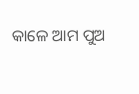କାଳେ ଆମ ପୁଅ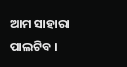ଆମ ସାହାରା ପାଲଟିବ ।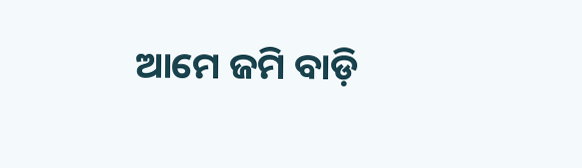ଆମେ ଜମି ବାଡ଼ି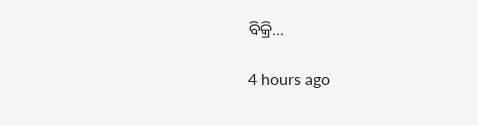ବିକ୍ରି…

4 hours ago